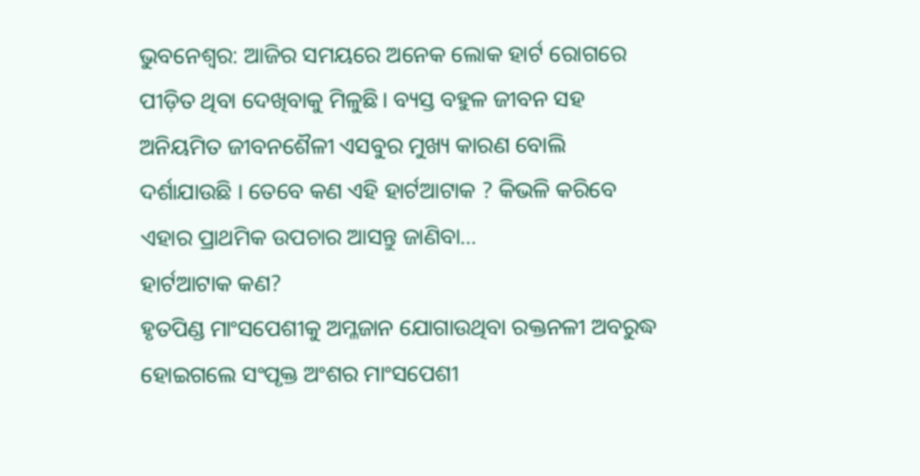ଭୁବନେଶ୍ୱର: ଆଜିର ସମୟରେ ଅନେକ ଲୋକ ହାର୍ଟ ରୋଗରେ ପୀଡ଼ିତ ଥିବା ଦେଖିବାକୁ ମିଳୁଛି। ବ୍ୟସ୍ତ ବହୁଳ ଜୀବନ ସହ ଅନିୟମିତ ଜୀବନଶୈଳୀ ଏସବୁର ମୁଖ୍ୟ କାରଣ ବୋଲି ଦର୍ଶାଯାଉଛି । ତେବେ କଣ ଏହି ହାର୍ଟଆଟାକ ? କିଭଳି କରିବେ ଏହାର ପ୍ରାଥମିକ ଉପଚାର ଆସନ୍ତୁ ଜାଣିବା…
ହାର୍ଟଆଟାକ କଣ?
ହୃତପିଣ୍ଡ ମାଂସପେଶୀକୁ ଅମ୍ଳଜାନ ଯୋଗାଉଥିବା ରକ୍ତନଳୀ ଅବରୁଦ୍ଧ ହୋଇଗଲେ ସଂପୃକ୍ତ ଅଂଶର ମାଂସପେଶୀ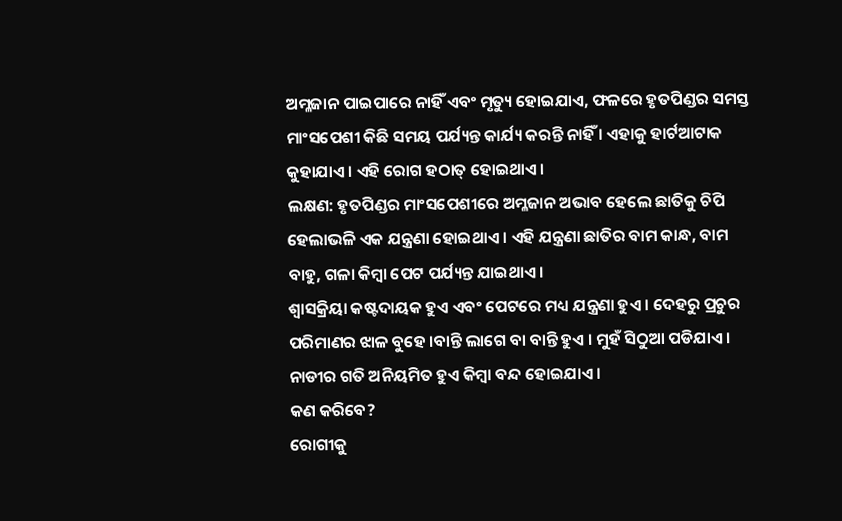ଅମ୍ଳଜାନ ପାଇପାରେ ନାହିଁ ଏବଂ ମୃତ୍ୟୁ ହୋଇଯାଏ, ଫଳରେ ହୃତପିଣ୍ଡର ସମସ୍ତ ମାଂସପେଶୀ କିଛି ସମୟ ପର୍ଯ୍ୟନ୍ତ କାର୍ଯ୍ୟ କରନ୍ତି ନାହିଁ । ଏହାକୁ ହାର୍ଟଆଟାକ କୁହାଯାଏ । ଏହି ରୋଗ ହଠାତ୍ ହୋଇଥାଏ ।
ଲକ୍ଷଣ: ହୃତପିଣ୍ଡର ମାଂସପେଶୀରେ ଅମ୍ଳଜାନ ଅଭାବ ହେଲେ ଛାତିକୁ ଚିପି ହେଲାଭଳି ଏକ ଯନ୍ତ୍ରଣା ହୋଇଥାଏ । ଏହି ଯନ୍ତ୍ରଣା ଛାତିର ବାମ କାନ୍ଧ, ବାମ ବାହୁ, ଗଳା କିମ୍ବା ପେଟ ପର୍ଯ୍ୟନ୍ତ ଯାଇଥାଏ ।
ଶ୍ଵାସକ୍ରିୟା କଷ୍ଟଦାୟକ ହୁଏ ଏବଂ ପେଟରେ ମଧ୍ୟ ଯନ୍ତ୍ରଣା ହୁଏ । ଦେହରୁ ପ୍ରଚୁର ପରିମାଣର ଝାଳ ବୁହେ ।ବାନ୍ତି ଲାଗେ ବା ବାନ୍ତି ହୁଏ । ମୁହଁ ସିଠୁଆ ପଡିଯାଏ । ନାଡୀର ଗତି ଅନିୟମିତ ହୁଏ କିମ୍ବା ବନ୍ଦ ହୋଇଯାଏ ।
କଣ କରିବେ?
ରୋଗୀକୁ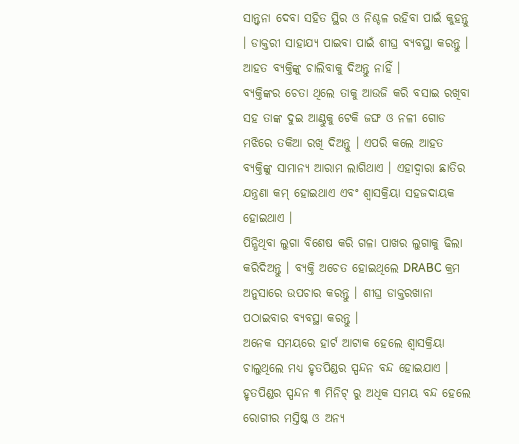ସାନ୍ତ୍ଵନା ଦେବା ସହିତ ସ୍ଥିର ଓ ନିଶ୍ଚଳ ରହିବା ପାଇଁ କୁହନ୍ତୁ । ଡାକ୍ତରୀ ସାହାଯ୍ୟ ପାଇବା ପାଇଁ ଶୀଘ୍ର ବ୍ୟବସ୍ଥା କରନ୍ତୁ । ଆହତ ବ୍ୟକ୍ତିଙ୍କୁ ଚାଲିବାକୁ ଦିଅନ୍ତୁ ନାହିଁ ।
ବ୍ୟକ୍ତିଙ୍କର ଚେତା ଥିଲେ ତାକୁ ଆଉଜି କରି ବସାଇ ରଖିବା ସହ ତାଙ୍କ ଦୁଇ ଆଣ୍ଠୁକୁ ଟେକି ଜଙ୍ଘ ଓ ନଳୀ ଗୋଡ ମଝିରେ ତକିଆ ରଖି ଦିଅନ୍ତୁ । ଏପରି କଲେ ଆହତ ବ୍ୟକ୍ତିଙ୍କୁ ସାମାନ୍ୟ ଆରାମ ଲାଗିଥାଏ । ଏହାଦ୍ଵାରା ଛାତିର ଯନ୍ତ୍ରଣା କମ୍ ହୋଇଥାଏ ଏବଂ ଶ୍ଵାସକ୍ରିୟା ସହଜଦାୟକ ହୋଇଥାଏ ।
ପିନ୍ଧିଥିବା ଲୁଗା ବିଶେଷ କରି ଗଳା ପାଖର ଲୁଗାକୁ ଢିଲା କରିଦିଅନ୍ତୁ । ବ୍ୟକ୍ତି ଅଚେତ ହୋଇଥିଲେ DRABC କ୍ରମ ଅନୁସାରେ ଉପଚାର କରନ୍ତୁ । ଶୀଘ୍ର ଡାକ୍ତରଖାନା ପଠାଇବାର ବ୍ୟବସ୍ଥା କରନ୍ତୁ ।
ଅନେକ ସମୟରେ ହାର୍ଟ ଆଟାକ ହେଲେ ଶ୍ଵାସକ୍ରିୟା ଚାଲୁଥିଲେ ମଧ୍ୟ ହୃତପିଣ୍ଡର ସ୍ପନ୍ଦନ ବନ୍ଦ ହୋଇଯାଏ । ହୃତପିଣ୍ଡର ସ୍ପନ୍ଦନ ୩ ମିନିଟ୍ ରୁ ଅଧିକ ସମୟ ବନ୍ଦ ହେଲେ ରୋଗୀର ମସ୍ତିଷ୍କ ଓ ଅନ୍ୟ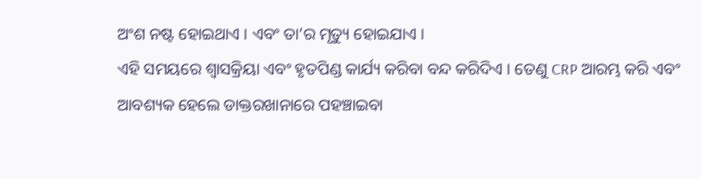ଅଂଶ ନଷ୍ଟ ହୋଇଥାଏ । ଏବଂ ତା’ର ମୃତ୍ୟୁ ହୋଇଯାଏ ।
ଏହି ସମୟରେ ଶ୍ଵାସକ୍ରିୟା ଏବଂ ହୃତପିଣ୍ଡ କାର୍ଯ୍ୟ କରିବା ବନ୍ଦ କରିଦିଏ । ତେଣୁ CRP ଆରମ୍ଭ କରି ଏବଂ ଆବଶ୍ୟକ ହେଲେ ଡାକ୍ତରଖାନାରେ ପହଞ୍ଚାଇବା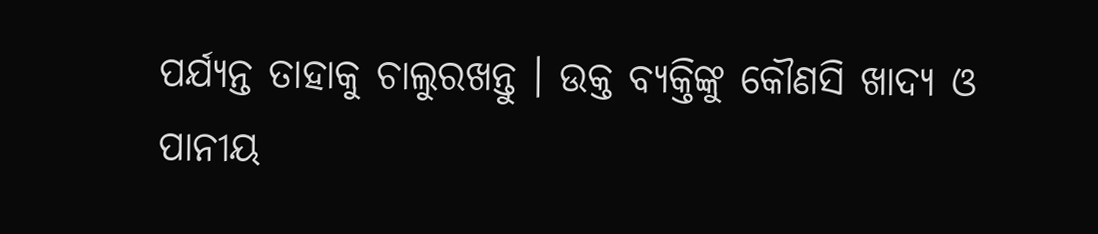ପର୍ଯ୍ୟନ୍ତ ତାହାକୁ ଚାଲୁରଖନ୍ତୁ । ଉକ୍ତ ବ୍ୟକ୍ତିଙ୍କୁ କୌଣସି ଖାଦ୍ୟ ଓ ପାନୀୟ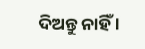ଦିଅନ୍ତୁ ନାହିଁ ।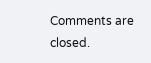Comments are closed.